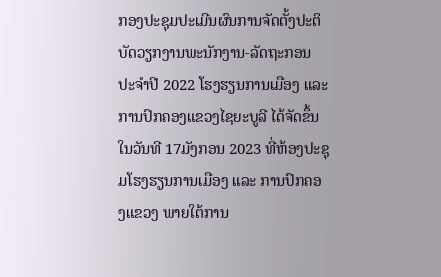ກອງປະຊຸມປະເມີນຜົນການຈັດຕັ້ງປະຕິບັດວຽກງານພະນັກງານ-ລັດຖະກອນ ປະຈໍາປີ 2022 ໂຮງຮຽນການເມືອງ ແລະ ການປົກຄອງແຂວງໄຊຍະບູລີ ໄດ້ຈັດຂຶ້ນໃນວັນທີ 17ມັງກອນ 2023 ທີ່ຫ້ອງປະຊຸມໂຮງຮຽນການເມືອງ ແລະ ການປົກຄອງແຂວງ ພາຍໃຕ້ການ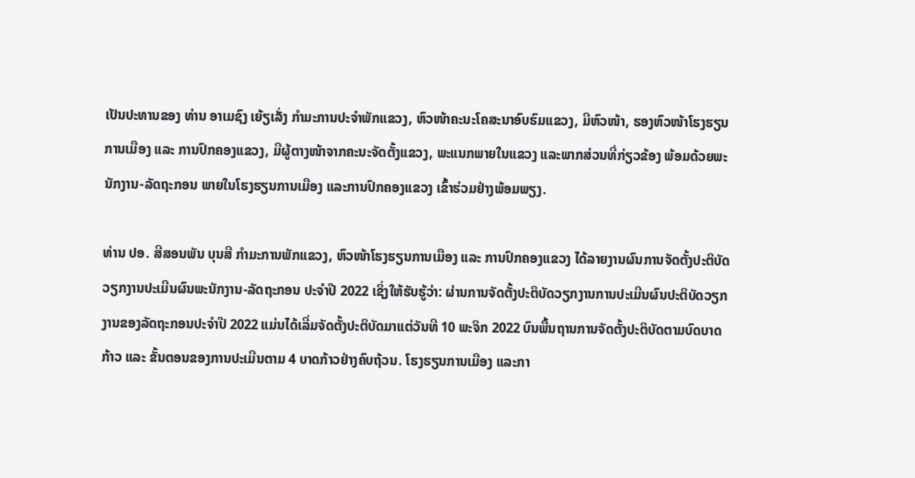ເປັນປະທານຂອງ ທ່ານ ອາເມຊົງ ເຍ້ຽເລັ່ງ ກຳມະການປະຈຳພັກແຂວງ, ຫົວໜ້າຄະນະໂຄສະນາອົບຮົມແຂວງ, ມີຫົວໜ້າ, ຮອງຫົວໜ້າໂຮງຮຽນການເມືອງ ແລະ ການປົກຄອງແຂວງ, ມີຜູ້ຕາງໜ້າຈາກຄະນະຈັດຕັ້ງແຂວງ, ພະແນກພາຍໃນແຂວງ ແລະພາກສ່ວນທີ່ກ່ຽວຂ້ອງ ພ້ອມດ້ວຍພະນັກງານ-ລັດຖະກອນ ພາຍໃນໂຮງຮຽນການເມືອງ ແລະການປົກຄອງແຂວງ ເຂົ້າຮ່ວມຢ່າງພ້ອມພຽງ.

ທ່ານ ປອ. ສີສອນພັນ ບຸນສີ ກຳມະການພັກແຂວງ, ຫົວໜ້າໂຮງຮຽນການເມືອງ ແລະ ການປົກຄອງແຂວງ ໄດ້ລາຍງານຜົນການຈັດຕັ້ງປະຕິບັດວຽກງານປະເມີນຜົນພະນັກງານ-ລັດຖະກອນ ປະຈໍາປີ 2022 ເຊິ່ງໃຫ້ຮັບຮູ້ວ່າ: ຜ່ານການຈັດຕັ້ງປະຕິບັດວຽກງານການປະເມີນຜົນປະຕິບັດວຽກງານຂອງລັດຖະກອນປະຈໍາປີ 2022 ແມ່ນໄດ້ເລີ່ມຈັດຕັ້ງປະຕິບັດມາແຕ່ວັນທີ 10 ພະຈິກ 2022 ບົນພື້ນຖານການຈັດຕັ້ງປະຕິບັດຕາມບົດບາດກ້າວ ແລະ ຂັ້ນຕອນຂອງການປະເມີນຕາມ 4 ບາດກ້າວຢ່າງຄົບຖ້ວນ. ໂຮງຮຽນການເມືອງ ແລະກາ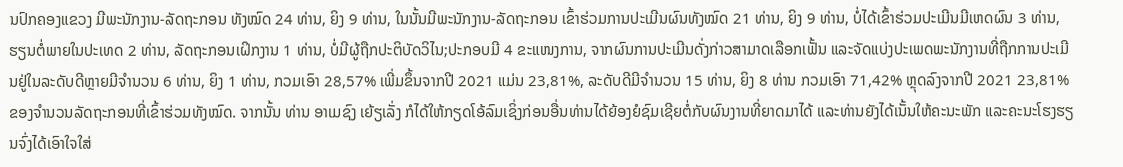ນປົກຄອງແຂວງ ມີພະນັກງານ-ລັດຖະກອນ ທັງໝົດ 24 ທ່ານ, ຍິງ 9 ທ່ານ, ໃນນັ້ນມີພະນັກງານ-ລັດຖະກອນ ເຂົ້າຮ່ວມການປະເມີນຜົນທັງໝົດ 21 ທ່ານ, ຍິງ 9 ທ່ານ, ບໍ່ໄດ້ເຂົ້າຮ່ວມປະເມີນມີເຫດຜົນ 3 ທ່ານ, ຮຽນຕໍ່ພາຍໃນປະເທດ 2 ທ່ານ, ລັດຖະກອນເຝິກງານ 1 ທ່ານ, ບໍ່ມີຜູ້ຖືກປະຕິບັດວິໄນ;ປະກອບມີ 4 ຂະແໜງການ, ຈາກຜົນການປະເມີນດັ່ງກ່າວສາມາດເລືອກເຟັ້ນ ແລະຈັດແບ່ງປະເພດພະນັກງານທີ່ຖືກການປະເມີນຢູ່ໃນລະດັບດີຫຼາຍມີຈໍານວນ 6 ທ່ານ, ຍິງ 1 ທ່ານ, ກວມເອົາ 28,57% ເພີ່ມຂຶ້ນຈາກປີ 2021 ແມ່ນ 23,81%, ລະດັບດີມີຈຳນວນ 15 ທ່ານ, ຍິງ 8 ທ່ານ ກວມເອົາ 71,42% ຫຼຸດລົງຈາກປີ 2021 23,81%ຂອງຈຳນວນລັດຖະກອນທີ່ເຂົ້າຮ່ວມທັງໝົດ. ຈາກນັ້ນ ທ່ານ ອາເມຊົງ ເຍ້ຽເລັ່ງ ກໍໄດ້ໃຫ້ກຽດໂອ້ລົມເຊິ່ງກ່ອນອື່ນທ່ານໄດ້ຍ້ອງຍໍຊົມເຊີຍຕໍ່ກັບຜົນງານທີ່ຍາດມາໄດ້ ແລະທ່ານຍັງໄດ້ເນັ້ນໃຫ້ຄະນະພັກ ແລະຄະນະໂຮງຮຽນຈົ່ງໄດ້ເອົາໃຈໃສ່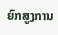ຍົກສູງການ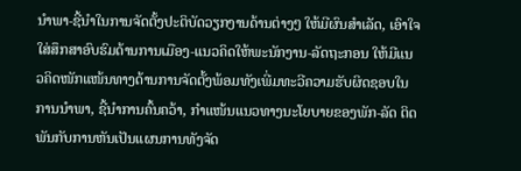ນໍາພາ-ຊີ້ນໍາໃນການຈັດຕັ້ງປະຕິບັດວຽກງານດ້ານຕ່າງໆ ໃຫ້ມີຜົນສໍາເລັດ, ເອົາໃຈໃສ່ສຶກສາອົບຮົມດ້ານການເມືອງ-ແນວຄິດໃຫ້ພະນັກງານ-ລັດຖະກອນ ໃຫ້ມີແນວຄິດໜັກແໜ້ນທາງດ້ານການຈັດຕັ້ງພ້ອມທັງເພີ່ມທະວີຄວາມຮັບຜິດຊອບໃນການນໍາພາ, ຊີ້ນໍາການຄົ້ນຄວ້າ, ກໍາແໜ້ນແນວທາງນະໂຍບາຍຂອງພັກ-ລັດ ຕິດພັນກັບການຫັນເປັນແຜນການທັງຈັດ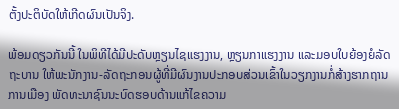ຕັ້ງປະຕິບັດໃຫ້ເກີດຜົນເປັນຈິງ.

ພ້ອມດຽວກັນນີ້ ໃນພິທີໄດ້ມີປະດັບຫຼຽນໄຊແຮງງານ, ຫຼຽນກາແຮງງານ ແລະມອບໃບຍ້ອງຍໍລັດຖະບານ ໃຫ້ພະນັກງານ-ລັດຖະກອນຜູ້ທີ່ມີຜົນງານປະກອບສ່ວນເຂົ້າໃນວຽກງານກໍ່ສ້າງຮາກຖານການເມືອງ ພັດທະນາຊົນນະບົດຮອບດ້ານແກ້ໄຂຄວາມ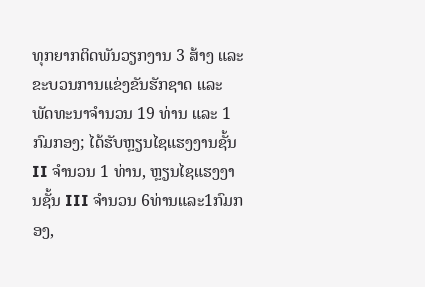ທຸກຍາກຕິດພັນວຽກງານ 3 ສ້າງ ແລະຂະບວນການແຂ່ງຂັນຮັກຊາດ ແລະພັດທະນາຈໍານວນ 19 ທ່ານ ແລະ 1 ກົມກອງ; ໄດ້ຮັບຫຼຽນໄຊແຮງງານຊັ້ນ II ຈຳນວນ 1 ທ່ານ, ຫຼຽນໄຊແຮງງານຊັ້ນ III ຈຳນວນ 6ທ່ານແລະ1ກົມກອງ,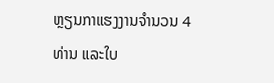ຫຼຽນກາແຮງງານຈຳນວນ 4 ທ່ານ ແລະໃບ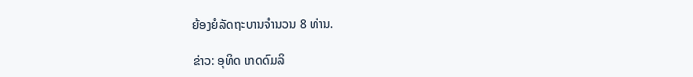ຍ້ອງຍໍລັດຖະບານຈຳນວນ 8 ທ່ານ.

ຂ່າວ: ອຸທິດ ເກດດົມລິ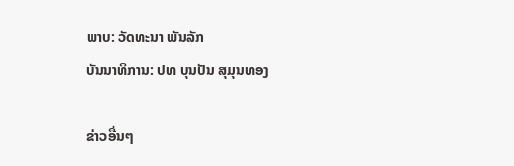ພາບ: ວັດທະນາ ພັນລັກ
ບັນນາທິການ: ປທ ບຸນປັນ ສຸມຸນທອງ

ຂ່າວອື່ນໆ